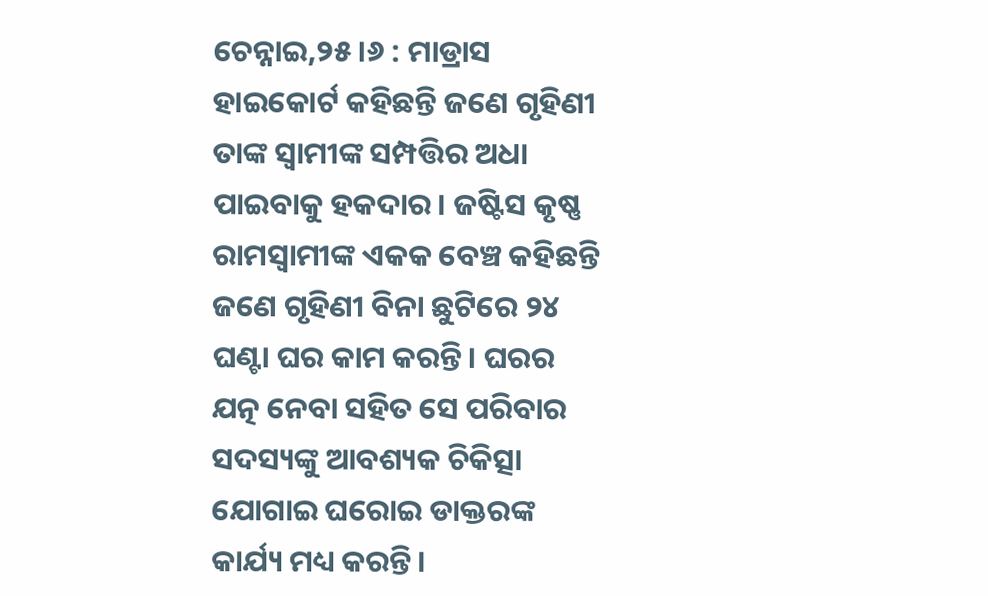ଚେନ୍ନାଇ,୨୫।୬ : ମାଡ୍ରାସ ହାଇକୋର୍ଟ କହିଛନ୍ତି ଜଣେ ଗୃହିଣୀ ତାଙ୍କ ସ୍ବାମୀଙ୍କ ସମ୍ପତ୍ତିର ଅଧା ପାଇବାକୁ ହକଦାର। ଜଷ୍ଟିସ କୃଷ୍ଣ ରାମସ୍ବାମୀଙ୍କ ଏକକ ବେଞ୍ଚ କହିଛନ୍ତି ଜଣେ ଗୃହିଣୀ ବିନା ଛୁଟିରେ ୨୪ ଘଣ୍ଟା ଘର କାମ କରନ୍ତି। ଘରର ଯତ୍ନ ନେବା ସହିତ ସେ ପରିବାର ସଦସ୍ୟଙ୍କୁ ଆବଶ୍ୟକ ଚିକିତ୍ସା ଯୋଗାଇ ଘରୋଇ ଡାକ୍ତରଙ୍କ କାର୍ଯ୍ୟ ମଧ୍ୟ କରନ୍ତି।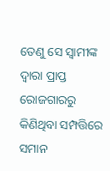ତେଣୁ ସେ ସ୍ବାମୀଙ୍କ ଦ୍ୱାରା ପ୍ରାପ୍ତ ରୋଜଗାରରୁ କିଣିଥିବା ସମ୍ପତ୍ତିରେ ସମାନ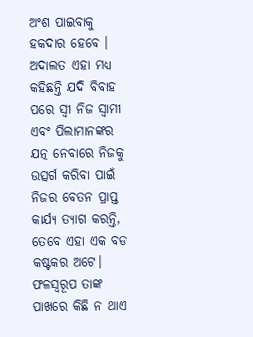ଅଂଶ ପାଇବାକୁ ହକଦାର ହେବେ ।
ଅଦାଲତ ଏହା ମଧ୍ୟ କହିଛନ୍ତି ଯଦି ବିବାହ ପରେ ସ୍ବୀ ନିଜ ସ୍ବାମୀ ଏବଂ ପିଲାମାନଙ୍କର ଯତ୍ନ ନେବାରେ ନିଜକୁ ଉତ୍ସର୍ଗ କରିବା ପାଇଁ ନିଜର ବେତନ ପ୍ରାପ୍ତ କାର୍ଯ୍ୟ ତ୍ୟାଗ କରନ୍ତି, ତେବେ ଏହା ଏକ ବଡ କଷ୍ଟକର ଅଟେ। ଫଳସ୍ବରୂପ ତାଙ୍କ ପାଖରେ କିଛି ନ ଥାଏ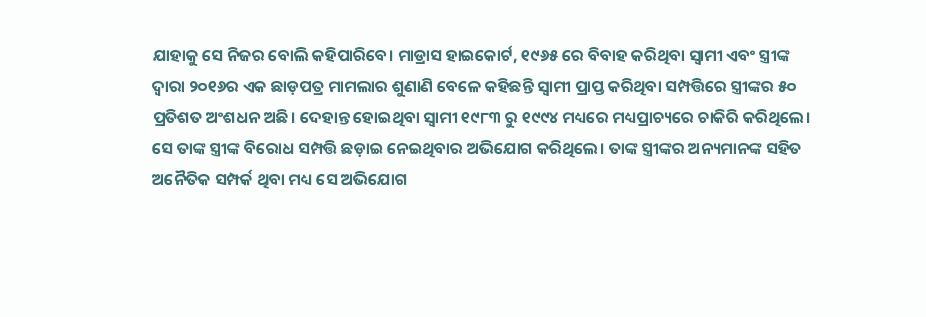ଯାହାକୁ ସେ ନିଜର ବୋଲି କହିପାରିବେ। ମାଡ୍ରାସ ହାଇକୋର୍ଟ, ୧୯୬୫ ରେ ବିବାହ କରିଥିବା ସ୍ବାମୀ ଏବଂ ସ୍ତ୍ରୀଙ୍କ ଦ୍ୱାରା ୨୦୧୬ର ଏକ ଛାଡ଼ପତ୍ର ମାମଲାର ଶୁଣାଣି ବେଳେ କହିଛନ୍ତି ସ୍ବାମୀ ପ୍ରାପ୍ତ କରିଥିବା ସମ୍ପତ୍ତିରେ ସ୍ତ୍ରୀଙ୍କର ୫୦ ପ୍ରତିଶତ ଅଂଶଧନ ଅଛି। ଦେହାନ୍ତ ହୋଇଥିବା ସ୍ବାମୀ ୧୯୮୩ ରୁ ୧୯୯୪ ମଧ୍ୟରେ ମଧ୍ୟପ୍ରାଚ୍ୟରେ ଚାକିରି କରିଥିଲେ। ସେ ତାଙ୍କ ସ୍ତ୍ରୀଙ୍କ ବିରୋଧ ସମ୍ପତ୍ତି ଛଡ଼ାଇ ନେଇଥିବାର ଅଭିଯୋଗ କରିଥିଲେ। ତାଙ୍କ ସ୍ତ୍ରୀଙ୍କର ଅନ୍ୟମାନଙ୍କ ସହିତ ଅନୈତିକ ସମ୍ପର୍କ ଥିବା ମଧ୍ୟ ସେ ଅଭିଯୋଗ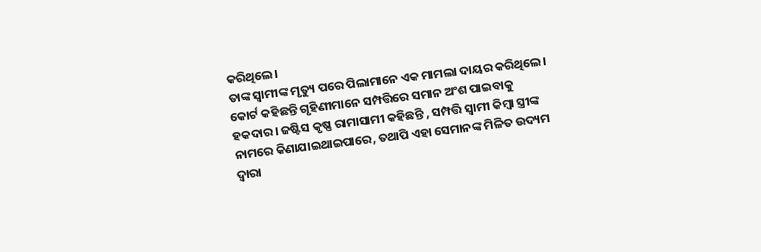କରିଥିଲେ।
ତାଙ୍କ ସ୍ବାମୀଙ୍କ ମୃତ୍ୟୁ ପରେ ପିଲାମାନେ ଏକ ମାମଲା ଦାୟର କରିଥିଲେ। କୋର୍ଟ କହିଛନ୍ତି ଗୃହିଣୀମାନେ ସମ୍ପତ୍ତିରେ ସମାନ ଅଂଶ ପାଇବାକୁ ହକଦାର। ଜଷ୍ଟିସ କୃଷ୍ଣ ରାମାସାମୀ କହିଛନ୍ତି , ସମ୍ପତ୍ତି ସ୍ବାମୀ କିମ୍ବା ସ୍ତ୍ରୀଙ୍କ ନାମରେ କିଣାଯାଇଥାଇପାରେ, ତଥାପି ଏହା ସେମାନଙ୍କ ମିଳିତ ଉଦ୍ୟମ ଦ୍ୱାରା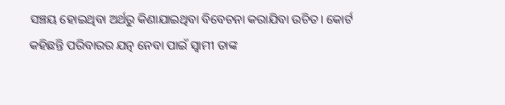ସଞ୍ଚୟ ହୋଇଥିବା ଅର୍ଥରୁ କିଣାଯାଇଥିବା ବିବେଚନା କରାଯିବା ଉଚିତ। କୋର୍ଟ କହିଛନ୍ତି ପରିବାରର ଯତ୍ନ ନେବା ପାଇଁ ସ୍ବାମୀ ତାଙ୍କ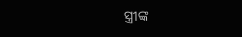ସ୍ତ୍ରୀଙ୍କ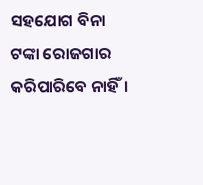ସହଯୋଗ ବିନା ଟଙ୍କା ରୋଜଗାର କରିପାରିବେ ନାହିଁ।